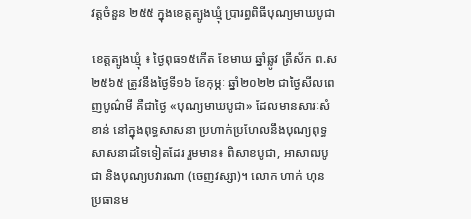វត្តចំនួន ២៥៥ ក្នុងខេត្តត្បូងឃ្មុំ ប្រារព្ធពិធីបុណ្យមាឃបូជា

ខេត្តត្បូងឃ្មុំ ៖ ថ្ងៃពុធ១៥កើត ខែមាឃ ឆ្នាំឆ្លូវ ត្រីស័ក ព.ស ២៥៦៥ ត្រូវនឹងថ្ងៃទី១៦ ខែកុម្ភៈ ឆ្នាំ២០២២ ជាថ្ងៃសីលពេញបូណ៌មី គឺជាថ្ងៃ «បុណ្យមាឃបូជា» ដែលមានសារៈសំខាន់ នៅក្នុងពុទ្ធសាសនា ប្រហាក់ប្រហែលនឹងបុណ្យពុទ្ធសាសនាដទៃទៀតដែរ រួមមាន៖ ពិសាខបូជា, អាសាឍបូជា និងបុណ្យបវារណា (ចេញវស្សា)។ លោក ហាក់ ហុន ប្រធានម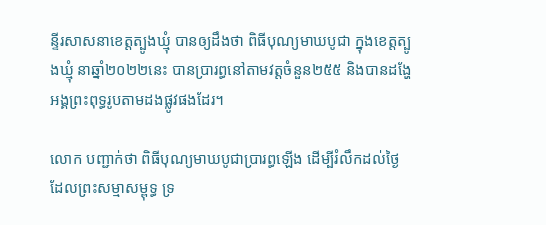ន្ទីរសាសនាខេត្តត្បូងឃ្មុំ បានឲ្យដឹងថា ពិធីបុណ្យមាឃបូជា ក្នុងខេត្តត្បូងឃ្មុំ នាឆ្នាំ២០២២នេះ បានប្រារព្ធនៅតាមវត្តចំនួន២៥៥ និងបានដង្ហែអង្គព្រះពុទ្ធរូបតាមដងផ្លូវផងដែរ។

លោក បញ្ជាក់ថា ពិធីបុណ្យមាឃបូជាប្រារព្ធឡើង ដើម្បីរំលឹកដល់ថៃ្ង ដែលព្រះសម្មាសម្ពុទ្ធ ទ្រ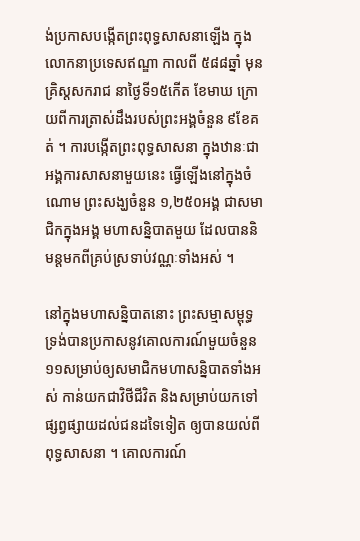ង់ប្រកាសបង្កើតព្រះពុទ្ធសាសនាឡើង ក្នុងលោកនាប្រទេសឥណ្ឌា កាលពី ៥៨៨ឆ្នាំ មុនគ្រិស្តសករាជ នាថៃ្ងទី១៥កើត ខែមាឃ ក្រោយពីការត្រាស់ដឹងរបស់ព្រះអង្គចំនួន ៩ខែគត់ ។ ការបង្កើតព្រះពុទ្ធសាសនា ក្នុងឋានៈជាអង្គការសាសនាមួយនេះ ធ្វើឡើងនៅក្នុងចំណោម ព្រះសង្ឃចំនួន ១,២៥០អង្គ ជាសមាជិកក្នុងអង្គ មហាសន្និបាតមួយ ដែលបាននិមន្តមកពីគ្រប់ស្រទាប់វណ្ណៈទាំងអស់ ។

នៅក្នុងមហាសន្និបាតនោះ ព្រះសម្មាសម្ពុទ្ធ ទ្រង់បានប្រកាសនូវគោលការណ៍មួយចំនួន ១១សម្រាប់ឲ្យសមាជិកមហាសន្និបាតទាំងអស់ កាន់យកជាវិថីជីវិត និងសម្រាប់យកទៅផ្សព្វផ្សាយដល់ជនដទៃទៀត ឲ្យបានយល់ពីពុទ្ធសាសនា ។ គោលការណ៍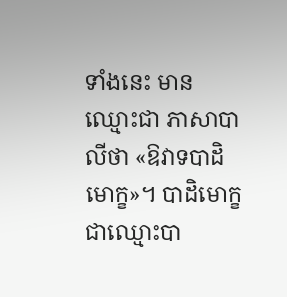ទាំងនេះ មានឈ្មោះជា ភាសាបាលីថា «ឱវាទបាដិមោក្ខ»។ បាដិមោក្ខ ជាឈ្មោះបា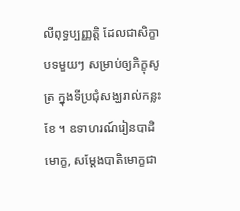លីពុទ្ធប្បញ្ញត្តិ ដែលជាសិក្ខាបទមួយៗ សម្រាប់ឲ្យភិក្ខុសូត្រ ក្នុងទីប្រជុំសង្ឃរាល់កន្លះខែ ។ ឧទាហរណ៍រៀនបាដិមោក្ខ, សម្ដែងបាតិមោក្ខជា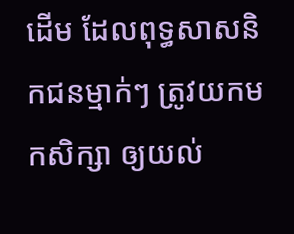ដើម ដែលពុទ្ធសាសនិកជនម្មាក់ៗ ត្រូវយកមកសិក្សា ឲ្យយល់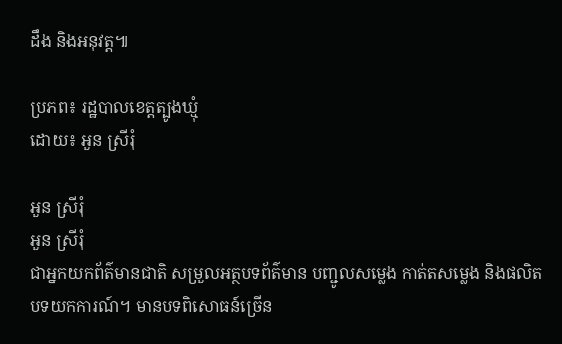ដឹង និងអនុវត្ត៕

ប្រភព៖ រដ្ឋបាលខេត្តត្បូងឃ្មុំ
ដោយ៖ អួន ស្រីរុំ

អួន ស្រីរុំ
អួន ស្រីរុំ
ជាអ្នកយកព័ត៌មានជាតិ សម្រួលអត្ថបទព័ត៌មាន បញ្ជូលសម្លេង កាត់តសម្លេង និងផលិតបទយកការណ៍។ មានបទពិសោធន៍ច្រើន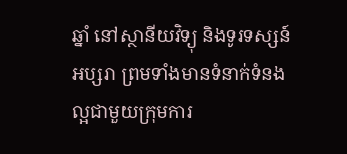ឆ្នាំ នៅស្ថានីយវិទ្យុ និងទូរទស្សន៍អប្សរា ព្រមទាំងមានទំនាក់ទំនងល្អជាមួយក្រុមការ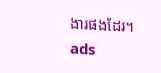ងារផងដែរ។
ads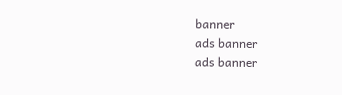banner
ads banner
ads banner